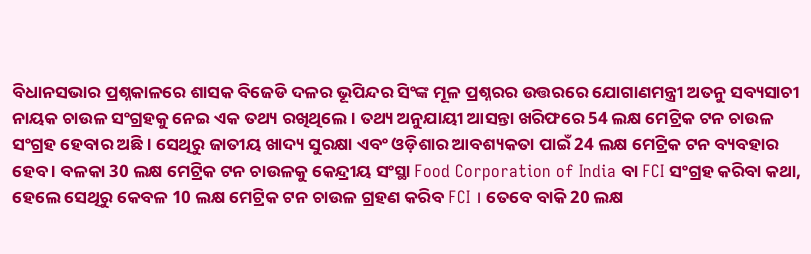ବିଧାନସଭାର ପ୍ରଶ୍ନକାଳରେ ଶାସକ ବିଜେଡି ଦଳର ଭୂପିନ୍ଦର ସିଂଙ୍କ ମୂଳ ପ୍ରଶ୍ନରର ଉତ୍ତରରେ ଯୋଗାଣମନ୍ତ୍ରୀ ଅତନୁ ସବ୍ୟସାଚୀ ନାୟକ ଚାଉଳ ସଂଗ୍ରହକୁ ନେଇ ଏକ ତଥ୍ୟ ରଖିଥିଲେ । ତଥ୍ୟ ଅନୁଯାୟୀ ଆସନ୍ତା ଖରିଫରେ 54 ଲକ୍ଷ ମେଟ୍ରିକ ଟନ ଚାଉଳ ସଂଗ୍ରହ ହେବାର ଅଛି । ସେଥିରୁ ଜାତୀୟ ଖାଦ୍ୟ ସୁରକ୍ଷା ଏବଂ ଓଡ଼ିଶାର ଆବଶ୍ୟକତା ପାଇଁ 24 ଲକ୍ଷ ମେଟ୍ରିକ ଟନ ବ୍ୟବହାର ହେବ । ବଳକା 30 ଲକ୍ଷ ମେଟ୍ରିକ ଟନ ଚାଉଳକୁ କେନ୍ଦ୍ରୀୟ ସଂସ୍ଥା Food Corporation of India ବା FCI ସଂଗ୍ରହ କରିବା କଥା, ହେଲେ ସେଥିରୁ କେବଳ 10 ଲକ୍ଷ ମେଟ୍ରିକ ଟନ ଚାଉଳ ଗ୍ରହଣ କରିବ FCI । ତେବେ ବାକି 20 ଲକ୍ଷ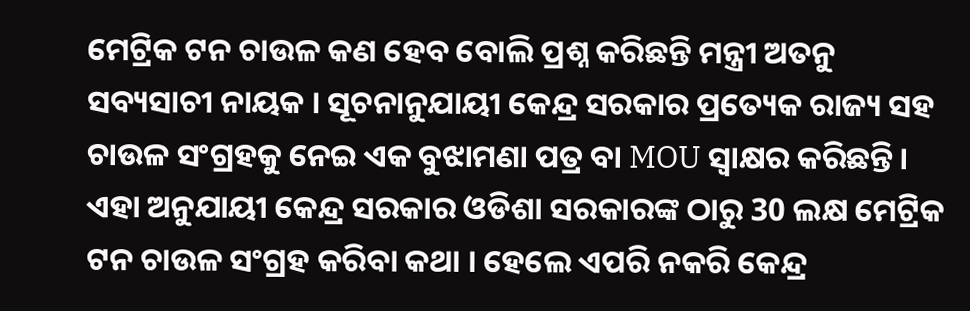ମେଟ୍ରିକ ଟନ ଚାଉଳ କଣ ହେବ ବୋଲି ପ୍ରଶ୍ନ କରିଛନ୍ତି ମନ୍ତ୍ରୀ ଅତନୁ ସବ୍ୟସାଚୀ ନାୟକ । ସୂଚନାନୁଯାୟୀ କେନ୍ଦ୍ର ସରକାର ପ୍ରତ୍ୟେକ ରାଜ୍ୟ ସହ ଚାଉଳ ସଂଗ୍ରହକୁ ନେଇ ଏକ ବୁଝାମଣା ପତ୍ର ବା MOU ସ୍ଵାକ୍ଷର କରିଛନ୍ତି। ଏହା ଅନୁଯାୟୀ କେନ୍ଦ୍ର ସରକାର ଓଡିଶା ସରକାରଙ୍କ ଠାରୁ 30 ଲକ୍ଷ ମେଟ୍ରିକ ଟନ ଚାଉଳ ସଂଗ୍ରହ କରିବା କଥା । ହେଲେ ଏପରି ନକରି କେନ୍ଦ୍ର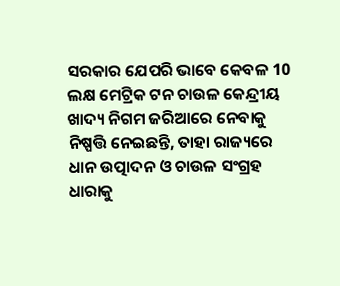ସରକାର ଯେପରି ଭାବେ କେବଳ 10 ଲକ୍ଷ ମେଟ୍ରିକ ଟନ ଚାଉଳ କେନ୍ଦ୍ରୀୟ ଖାଦ୍ୟ ନିଗମ ଜରିଆରେ ନେବାକୁ ନିଷ୍ପତ୍ତି ନେଇଛନ୍ତି, ତାହା ରାଜ୍ୟରେ ଧାନ ଉତ୍ପାଦନ ଓ ଚାଉଳ ସଂଗ୍ରହ ଧାରାକୁ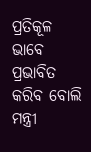ପ୍ରତିକୂଳ ଭାବେ ପ୍ରଭାବିତ କରିବ ବୋଲି ମନ୍ତ୍ରୀ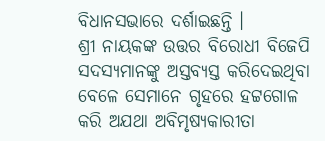ବିଧାନସଭାରେ ଦର୍ଶାଇଛନ୍ତି ।
ଶ୍ରୀ ନାୟକଙ୍କ ଉତ୍ତର ବିରୋଧୀ ବିଜେପି ସଦସ୍ୟମାନଙ୍କୁ ଅସ୍ତବ୍ୟସ୍ତ କରିଦେଇଥିବା ବେଳେ ସେମାନେ ଗୃହରେ ହଟ୍ଟଗୋଳ କରି ଅଯଥା ଅବିମୃଷ୍ଯକାରୀତା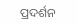ପ୍ରଦର୍ଶନ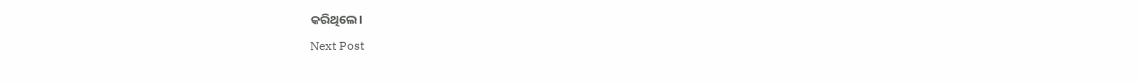କରିଥିଲେ।
Next Post